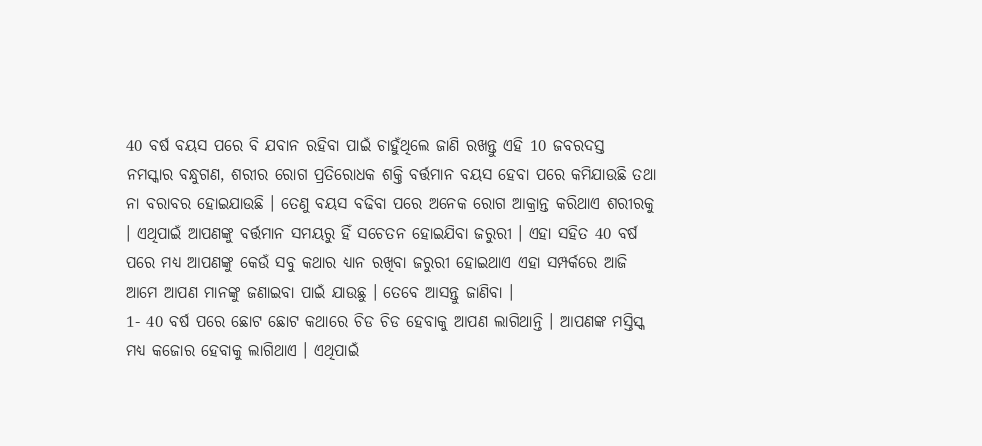40 ବର୍ଷ ବୟସ ପରେ ବି ଯବାନ ରହିବା ପାଇଁ ଚାହୁଁଥିଲେ ଜାଣି ରଖନ୍ତୁ ଏହି 10 ଜବରଦସ୍ତ
ନମସ୍କାର ବନ୍ଧୁଗଣ, ଶରୀର ରୋଗ ପ୍ରତିରୋଧକ ଶକ୍ତି ବର୍ତ୍ତମାନ ବୟସ ହେବା ପରେ କମିଯାଉଛି ତଥା ନା ବରାବର ହୋଇଯାଉଛି । ତେଣୁ ବୟସ ବଢିବା ପରେ ଅନେକ ରୋଗ ଆକ୍ରାନ୍ତ କରିଥାଏ ଶରୀରକୁ । ଏଥିପାଇଁ ଆପଣଙ୍କୁ ବର୍ତ୍ତମାନ ସମୟରୁ ହିଁ ସଚେତନ ହୋଇଯିବା ଜରୁରୀ । ଏହା ସହିତ 40 ବର୍ଷ ପରେ ମଧ୍ୟ ଆପଣଙ୍କୁ କେଉଁ ସବୁ କଥାର ଧ୍ୟାନ ରଖିବା ଜରୁରୀ ହୋଇଥାଏ ଏହା ସମ୍ପର୍କରେ ଆଜି ଆମେ ଆପଣ ମାନଙ୍କୁ ଜଣାଇବା ପାଇଁ ଯାଉଛୁ । ତେବେ ଆସନ୍ତୁ ଜାଣିବା ।
1- 40 ବର୍ଷ ପରେ ଛୋଟ ଛୋଟ କଥାରେ ଚିଡ ଚିଡ ହେବାକୁ ଆପଣ ଲାଗିଥାନ୍ତି । ଆପଣଙ୍କ ମସ୍ତିସ୍କ ମଧ୍ୟ କଜୋର ହେବାକୁ ଲାଗିଥାଏ । ଏଥିପାଇଁ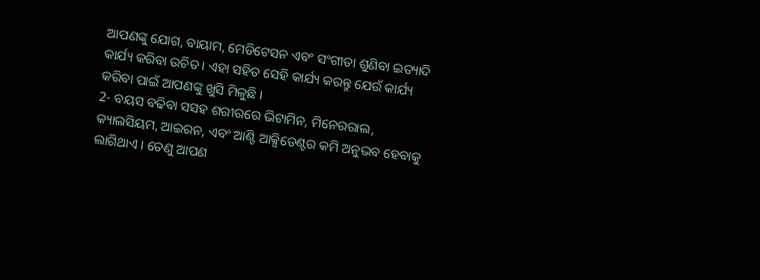ଆପଣଙ୍କୁ ଯୋଗ, ବାୟାମ, ମେଡିଟେସନ ଏବଂ ସଂଗୀତା ଶୁଣିବା ଇତ୍ୟାଦି କାର୍ଯ୍ୟ କରିବା ଉଚିତ । ଏହା ସହିତ ସେହି କାର୍ଯ୍ୟ କରନ୍ତୁ ଯେଉଁ କାର୍ଯ୍ୟ କରିବା ପାଇଁ ଆପଣଙ୍କୁ ଖୁସି ମିଳୁଛି ।
2- ବୟସ ବଢିବା ସସହ ଶରୀରରେ ଭିଟାମିନ, ମିନେରରାଲ, କ୍ୟାଲସିୟମ, ଆଇରନ, ଏବଂ ଆଣ୍ଟି ଆକ୍ସିଡେଣ୍ଟର କମି ଅନୁଭବ ହେବାକୁ ଲାଗିଥାଏ । ତେଣୁ ଆପଣ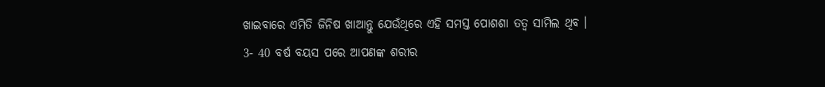ଖାଇବାରେ ଏମିତି ଜିନିଷ ଖାଆନ୍ତୁ ଯେଉଁଥିରେ ଏହି ସମସ୍ତ ପୋଶଶା ତତ୍ଵ ସାମିଲ ଥିବ ।
3- 40 ବର୍ଷ ବୟସ ପରେ ଆପଣଙ୍କ ଶରୀର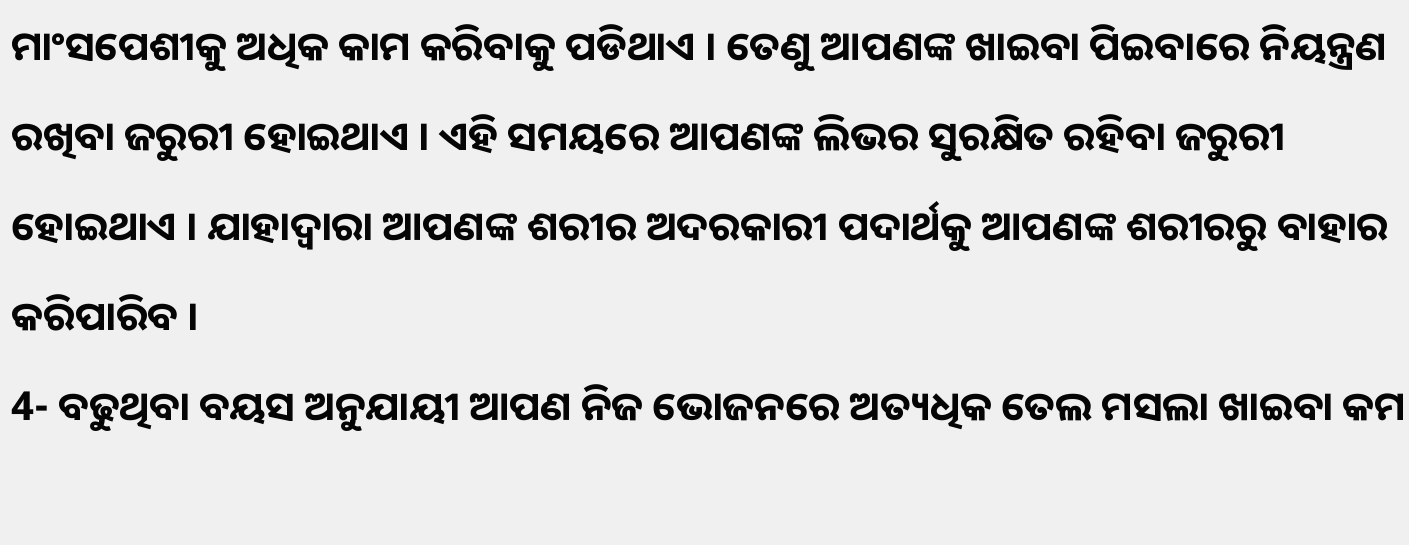ମାଂସପେଶୀକୁ ଅଧିକ କାମ କରିବାକୁ ପଡିଥାଏ । ତେଣୁ ଆପଣଙ୍କ ଖାଇବା ପିଇବାରେ ନିୟନ୍ତ୍ରଣ ରଖିବା ଜରୁରୀ ହୋଇଥାଏ । ଏହି ସମୟରେ ଆପଣଙ୍କ ଲିଭର ସୁରକ୍ଷିତ ରହିବା ଜରୁରୀ ହୋଇଥାଏ । ଯାହାଦ୍ୱାରା ଆପଣଙ୍କ ଶରୀର ଅଦରକାରୀ ପଦାର୍ଥକୁ ଆପଣଙ୍କ ଶରୀରରୁ ବାହାର କରିପାରିବ ।
4- ବଢୁଥିବା ବୟସ ଅନୁଯାୟୀ ଆପଣ ନିଜ ଭୋଜନରେ ଅତ୍ୟଧିକ ତେଲ ମସଲା ଖାଇବା କମ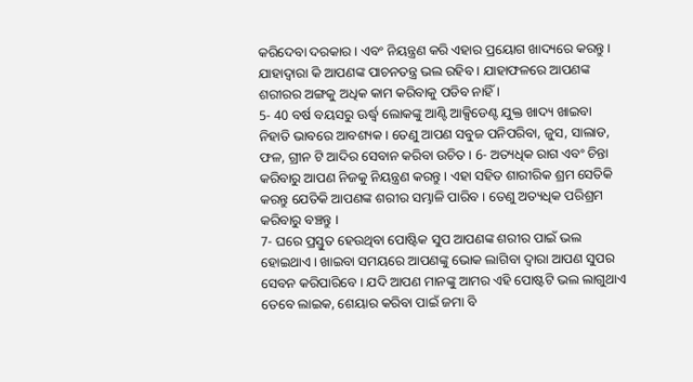କରିଦେବା ଦରକାର । ଏବଂ ନିୟନ୍ତ୍ରଣ କରି ଏହାର ପ୍ରୟୋଗ ଖାଦ୍ୟରେ କରନ୍ତୁ । ଯାହାଦ୍ୱାରା କି ଆପଣଙ୍କ ପାଚନତନ୍ତ୍ର ଭଲ ରହିବ । ଯାହାଫଳରେ ଆପଣଙ୍କ ଶରୀରର ଅଙ୍ଗକୁ ଅଧିକ କାମ କରିବାକୁ ପଡିବ ନାହିଁ ।
5- 40 ବର୍ଷ ବୟସରୁ ଊର୍ଦ୍ଧ୍ଵ ଲୋକଙ୍କୁ ଆଣ୍ଟି ଆକ୍ସିଡେଣ୍ଟ ଯୁକ୍ତ ଖାଦ୍ୟ ଖାଇବା ନିହାତି ଭାବରେ ଆବଶ୍ୟକ । ତେଣୁ ଆପଣ ସବୁଜ ପନିପରିବା, ଜୁସ, ସାଲାଡ, ଫଳ, ଗ୍ରୀନ ଟି ଆଦିର ସେବାନ କରିବା ଉଚିତ । 6- ଅତ୍ୟଧିକ ରାଗ ଏବଂ ଚିନ୍ତା କରିବାରୁ ଆପଣ ନିଜକୁ ନିୟନ୍ତ୍ରଣ କରନ୍ତୁ । ଏହା ସହିତ ଶାରୀରିକ ଶ୍ରମ ସେତିକି କରନ୍ତୁ ଯେତିକି ଆପଣଙ୍କ ଶରୀର ସମ୍ଭାଳି ପାରିବ । ତେଣୁ ଅତ୍ୟଧିକ ପରିଶ୍ରମ କରିବାରୁ ବଞ୍ଚନ୍ତୁ ।
7- ଘରେ ପ୍ରସ୍ତୁତ ହେଉଥିବା ପୋଷ୍ଟିକ ସୁପ ଆପଣଙ୍କ ଶରୀର ପାଇଁ ଭଲ ହୋଇଥାଏ । ଖାଇବା ସମୟରେ ଆପଣଙ୍କୁ ଭୋକ ଲାଗିବା ଦ୍ଵାରା ଆପଣ ସୁପର ସେବନ କରିପାରିବେ । ଯଦି ଆପଣ ମାନଙ୍କୁ ଆମର ଏହି ପୋଷ୍ଟଟି ଭଲ ଲାଗୁଥାଏ ତେବେ ଲାଇକ, ଶେୟାର କରିବା ପାଇଁ ଜମା ବି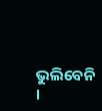ଭୁଲିବେନି ।